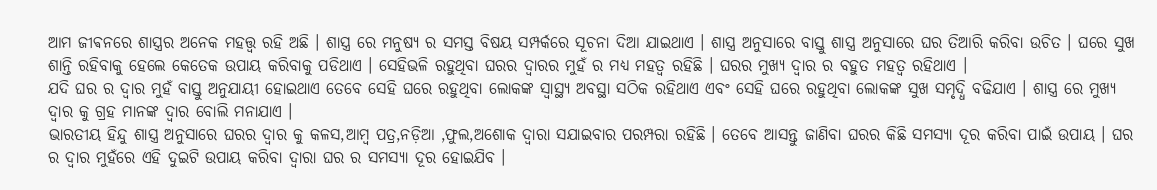ଆମ ଜୀଵନରେ ଶାସ୍ତ୍ରର ଅନେକ ମହତ୍ତ୍ୱ ରହି ଅଛି । ଶାସ୍ତ୍ର ରେ ମନୁଷ୍ୟ ର ସମସ୍ତ ବିଷୟ ସମ୍ପର୍କରେ ସୂଚନା ଦିଆ ଯାଇଥାଏ । ଶାସ୍ତ୍ର ଅନୁସାରେ ବାସ୍ତୁ ଶାସ୍ତ୍ର ଅନୁସାରେ ଘର ତିଆରି କରିବା ଉଚିତ । ଘରେ ସୁଖ ଶାନ୍ତି ରହିବାକୁ ହେଲେ କେତେକ ଉପାୟ କରିବାକୁ ପଡିଥାଏ । ସେହିଭଳି ରହୁଥିବା ଘରର ଦ୍ୱାରର ମୁହଁ ର ମଧ୍ୟ ମହତ୍ୱ ରହିଛି । ଘରର ମୁଖ୍ୟ ଦ୍ୱାର ର ବହୁତ ମହତ୍ୱ ରହିଥାଏ ।
ଯଦି ଘର ର ଦ୍ୱାର ମୁହଁ ବାସ୍ତୁ ଅନୁଯାୟୀ ହୋଇଥାଏ ତେବେ ସେହି ଘରେ ରହୁଥିବା ଲୋକଙ୍କ ସ୍ୱାସ୍ଥ୍ୟ ଅବସ୍ଥା ସଠିକ ରହିଥାଏ ଏବଂ ସେହି ଘରେ ରହୁଥିବା ଲୋକଙ୍କ ସୁଖ ସମୃଦ୍ଧି ବଢିଯାଏ । ଶାସ୍ତ୍ର ରେ ମୁଖ୍ୟ ଦ୍ୱାର କୁ ଗ୍ରହ ମାନଙ୍କ ଦ୍ୱାର ବୋଲି ମନାଯାଏ ।
ଭାରତୀୟ ହିନ୍ଦୁ ଶାସ୍ତ୍ର ଅନୁସାରେ ଘରର ଦ୍ୱାର କୁ କଳସ,ଆମ୍ବ ପତ୍ର,ନଡ଼ିଆ ,ଫୁଲ,ଅଶୋକ ଦ୍ଵାରା ସଯାଇବାର ପରମ୍ପରା ରହିଛି । ତେବେ ଆସନ୍ତୁ ଜାଣିବା ଘରର କିଛି ସମସ୍ୟା ଦୂର କରିବା ପାଇଁ ଉପାୟ । ଘର ର ଦ୍ଵାର ମୁହଁରେ ଏହି ଦୁଇଟି ଉପାୟ କରିବା ଦ୍ଵାରା ଘର ର ସମସ୍ୟା ଦୂର ହୋଇଯିବ ।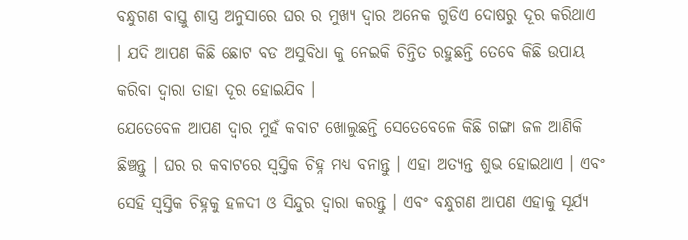ବନ୍ଧୁଗଣ ବାସ୍ତୁ ଶାସ୍ତ୍ର ଅନୁସାରେ ଘର ର ମୁଖ୍ୟ ଦ୍ୱାର ଅନେକ ଗୁଡିଏ ଦୋଷରୁ ଦୂର କରିଥାଏ । ଯଦି ଆପଣ କିଛି ଛୋଟ ବଡ ଅସୁବିଧା କୁ ନେଇକି ଚିନ୍ତିତ ରହୁଛନ୍ତି ତେବେ କିଛି ଉପାୟ କରିବା ଦ୍ୱାରା ତାହା ଦୂର ହୋଇଯିବ ।
ଯେତେବେଳ ଆପଣ ଦ୍ୱାର ମୁହଁ କବାଟ ଖୋଲୁଛନ୍ତି ସେତେବେଳେ କିଛି ଗଙ୍ଗା ଜଳ ଆଣିକି ଛିଞ୍ଚନ୍ତୁ । ଘର ର କବାଟରେ ସ୍ୱସ୍ତିକ ଚିହ୍ନ ମଧ୍ୟ ବନାନ୍ତୁ । ଏହା ଅତ୍ୟନ୍ତ ଶୁଭ ହୋଇଥାଏ । ଏବଂ ସେହି ସ୍ୱସ୍ତିକ ଚିହ୍ନକୁ ହଳଦୀ ଓ ସିନ୍ଦୁର ଦ୍ଵାରା କରନ୍ତୁ । ଏବଂ ବନ୍ଧୁଗଣ ଆପଣ ଏହାକୁ ସୂର୍ଯ୍ୟ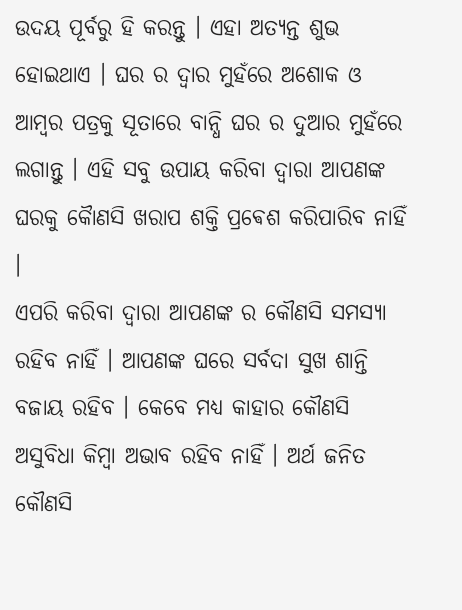ଉଦୟ ପୂର୍ବରୁ ହି କରନ୍ତୁ । ଏହା ଅତ୍ୟନ୍ତ ଶୁଭ ହୋଇଥାଏ । ଘର ର ଦ୍ଵାର ମୁହଁରେ ଅଶୋକ ଓ ଆମ୍ବର ପତ୍ରକୁ ସୂତାରେ ବାନ୍ଧି ଘର ର ଦୁଆର ମୁହଁରେ ଲଗାନ୍ତୁ । ଏହି ସବୁ ଉପାୟ କରିବା ଦ୍ଵାରା ଆପଣଙ୍କ ଘରକୁ କୋୖଣସି ଖରାପ ଶକ୍ତି ପ୍ରଵେଶ କରିପାରିବ ନାହିଁ ।
ଏପରି କରିବା ଦ୍ୱାରା ଆପଣଙ୍କ ର କୌଣସି ସମସ୍ୟା ରହିବ ନାହିଁ । ଆପଣଙ୍କ ଘରେ ସର୍ବଦା ସୁଖ ଶାନ୍ତି ବଜାୟ ରହିବ । କେବେ ମଧ୍ୟ କାହାର କୌଣସି ଅସୁବିଧା କିମ୍ବା ଅଭାବ ରହିବ ନାହିଁ । ଅର୍ଥ ଜନିତ କୌଣସି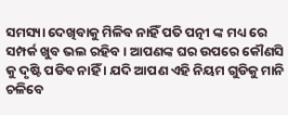ସମସ୍ୟା ଦେଖିବାକୁ ମିଳିବ ନାହିଁ ପତି ପତ୍ନୀ ଙ୍କ ମଧ୍ୟ ରେ ସମ୍ପର୍କ ଖୁବ ଭଲ ରହିବ । ଆପଣଙ୍କ ଘର ଉପରେ କୌଣସି କୁ ଦୃଷ୍ଟି ପଡିବ ନାହିଁ । ଯଦି ଆପଣ ଏହି ନିୟମ ଗୁଡିକୁ ମାନି ଚଳିବେ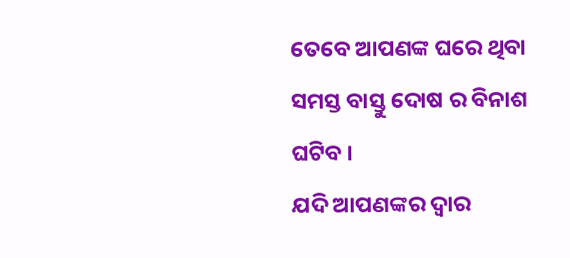ତେବେ ଆପଣଙ୍କ ଘରେ ଥିବା ସମସ୍ତ ବାସ୍ତୁ ଦୋଷ ର ବିନାଶ ଘଟିବ ।
ଯଦି ଆପଣଙ୍କର ଦ୍ୱାର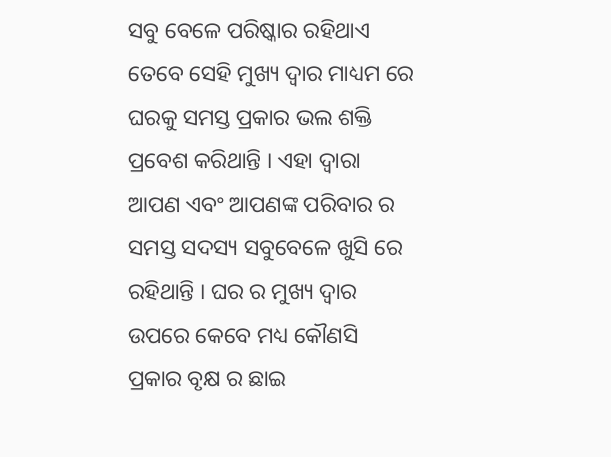ସବୁ ବେଳେ ପରିଷ୍କାର ରହିଥାଏ ତେବେ ସେହି ମୁଖ୍ୟ ଦ୍ୱାର ମାଧ୍ୟମ ରେ ଘରକୁ ସମସ୍ତ ପ୍ରକାର ଭଲ ଶକ୍ତି ପ୍ରବେଶ କରିଥାନ୍ତି । ଏହା ଦ୍ୱାରା ଆପଣ ଏବଂ ଆପଣଙ୍କ ପରିବାର ର ସମସ୍ତ ସଦସ୍ୟ ସବୁବେଳେ ଖୁସି ରେ ରହିଥାନ୍ତି । ଘର ର ମୁଖ୍ୟ ଦ୍ୱାର ଉପରେ କେବେ ମଧ୍ୟ କୌଣସି ପ୍ରକାର ବୃକ୍ଷ ର ଛାଇ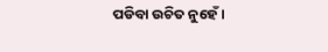ପଡିବା ଉଚିତ ନୁହେଁ ।